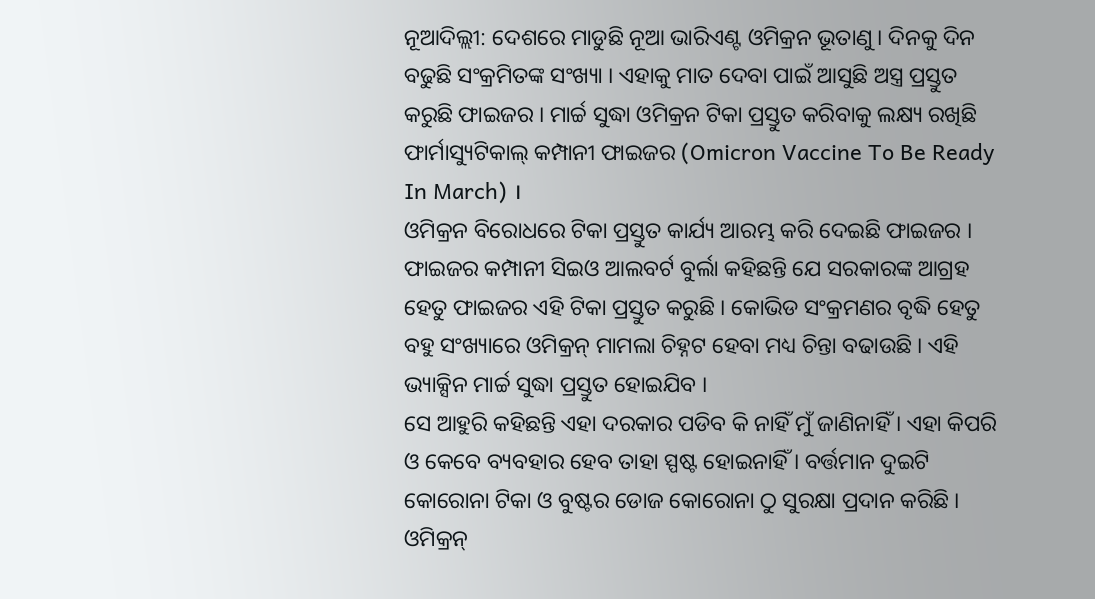ନୂଆଦିଲ୍ଲୀ: ଦେଶରେ ମାଡୁଛି ନୂଆ ଭାରିଏଣ୍ଟ ଓମିକ୍ରନ ଭୂତାଣୁ। ଦିନକୁ ଦିନ ବଢୁଛି ସଂକ୍ରମିତଙ୍କ ସଂଖ୍ୟା । ଏହାକୁ ମାତ ଦେବା ପାଇଁ ଆସୁଛି ଅସ୍ତ୍ର ପ୍ରସ୍ତୁତ କରୁଛି ଫାଇଜର । ମାର୍ଚ୍ଚ ସୁଦ୍ଧା ଓମିକ୍ରନ ଟିକା ପ୍ରସ୍ତୁତ କରିବାକୁ ଲକ୍ଷ୍ୟ ରଖିଛି ଫାର୍ମାସ୍ୟୁଟିକାଲ୍ କମ୍ପାନୀ ଫାଇଜର (Omicron Vaccine To Be Ready In March) ।
ଓମିକ୍ରନ ବିରୋଧରେ ଟିକା ପ୍ରସ୍ତୁତ କାର୍ଯ୍ୟ ଆରମ୍ଭ କରି ଦେଇଛି ଫାଇଜର । ଫାଇଜର କମ୍ପାନୀ ସିଇଓ ଆଲବର୍ଟ ବୁର୍ଲା କହିଛନ୍ତି ଯେ ସରକାରଙ୍କ ଆଗ୍ରହ ହେତୁ ଫାଇଜର ଏହି ଟିକା ପ୍ରସ୍ତୁତ କରୁଛି । କୋଭିଡ ସଂକ୍ରମଣର ବୃଦ୍ଧି ହେତୁ ବହୁ ସଂଖ୍ୟାରେ ଓମିକ୍ରନ୍ ମାମଲା ଚିହ୍ନଟ ହେବା ମଧ୍ୟ ଚିନ୍ତା ବଢାଉଛି । ଏହି ଭ୍ୟାକ୍ସିନ ମାର୍ଚ୍ଚ ସୁଦ୍ଧା ପ୍ରସ୍ତୁତ ହୋଇଯିବ ।
ସେ ଆହୁରି କହିଛନ୍ତି ଏହା ଦରକାର ପଡିବ କି ନାହିଁ ମୁଁ ଜାଣିନାହିଁ । ଏହା କିପରି ଓ କେବେ ବ୍ୟବହାର ହେବ ତାହା ସ୍ପଷ୍ଟ ହୋଇନାହିଁ । ବର୍ତ୍ତମାନ ଦୁଇଟି କୋରୋନା ଟିକା ଓ ବୁଷ୍ଟର ଡୋଜ କୋରୋନା ଠୁ ସୁରକ୍ଷା ପ୍ରଦାନ କରିଛି । ଓମିକ୍ରନ୍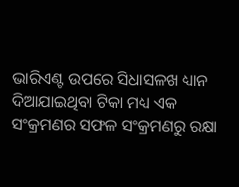ଭାରିଏଣ୍ଟ ଉପରେ ସିଧାସଳଖ ଧ୍ୟାନ ଦିଆଯାଇଥିବା ଟିକା ମଧ୍ୟ ଏକ ସଂକ୍ରମଣର ସଫଳ ସଂକ୍ରମଣରୁ ରକ୍ଷା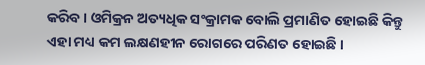କରିବ । ଓମିକ୍ରନ ଅତ୍ୟଧିକ ସଂକ୍ରାମକ ବୋଲି ପ୍ରମାଣିତ ହୋଇଛି କିନ୍ତୁ ଏହା ମଧ୍ୟ କମ ଲକ୍ଷଣହୀନ ରୋଗରେ ପରିଣତ ହୋଇଛି ।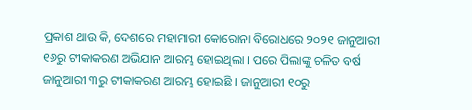ପ୍ରକାଶ ଥାଉ କି, ଦେଶରେ ମହାମାରୀ କୋରୋନା ବିରୋଧରେ ୨୦୨୧ ଜାନୁଆରୀ ୧୬ରୁ ଟୀକାକରଣ ଅଭିଯାନ ଆରମ୍ଭ ହୋଇଥିଲା । ପରେ ପିଲାଙ୍କୁ ଚଳିତ ବର୍ଷ ଜାନୁଆରୀ ୩ରୁ ଟୀକାକରଣ ଆରମ୍ଭ ହୋଇଛି । ଜାନୁଆରୀ ୧୦ରୁ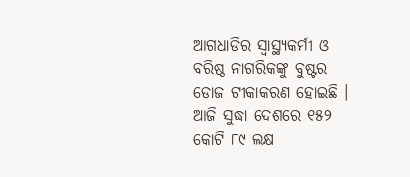ଆଗଧାଡିର ସ୍ବାସ୍ଥ୍ୟକର୍ମୀ ଓ ବରିଷ୍ଠ ନାଗରିକଙ୍କୁ ବୁଷ୍ଟର ଡୋଜ ଟୀକାକରଣ ହୋଇଛି । ଆଜି ସୁଦ୍ଧା ଦେଶରେ ୧୫୨ କୋଟି ୮୯ ଲକ୍ଷ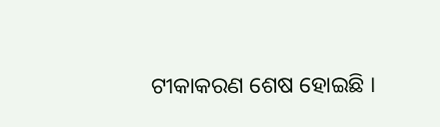ଟୀକାକରଣ ଶେଷ ହୋଇଛି ।